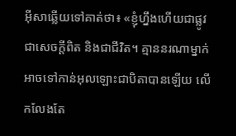អ៊ីសាឆ្លើយទៅគាត់ថា៖ «ខ្ញុំហ្នឹងហើយជាផ្លូវ ជាសេចក្ដីពិត និងជាជីវិត។ គ្មាននរណាម្នាក់អាចទៅកាន់អុលឡោះជាបិតាបានឡើយ លើកលែងតែ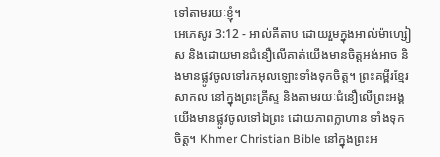ទៅតាមរយៈខ្ញុំ។
អេភេសូរ 3:12 - អាល់គីតាប ដោយរួមក្នុងអាល់ម៉ាហ្សៀស និងដោយមានជំនឿលើគាត់យើងមានចិត្ដអង់អាច និងមានផ្លូវចូលទៅរកអុលឡោះទាំងទុកចិត្ដ។ ព្រះគម្ពីរខ្មែរសាកល នៅក្នុងព្រះគ្រីស្ទ និងតាមរយៈជំនឿលើព្រះអង្គ យើងមានផ្លូវចូលទៅឯព្រះ ដោយភាពក្លាហាន ទាំងទុកចិត្ត។ Khmer Christian Bible នៅក្នុងព្រះអ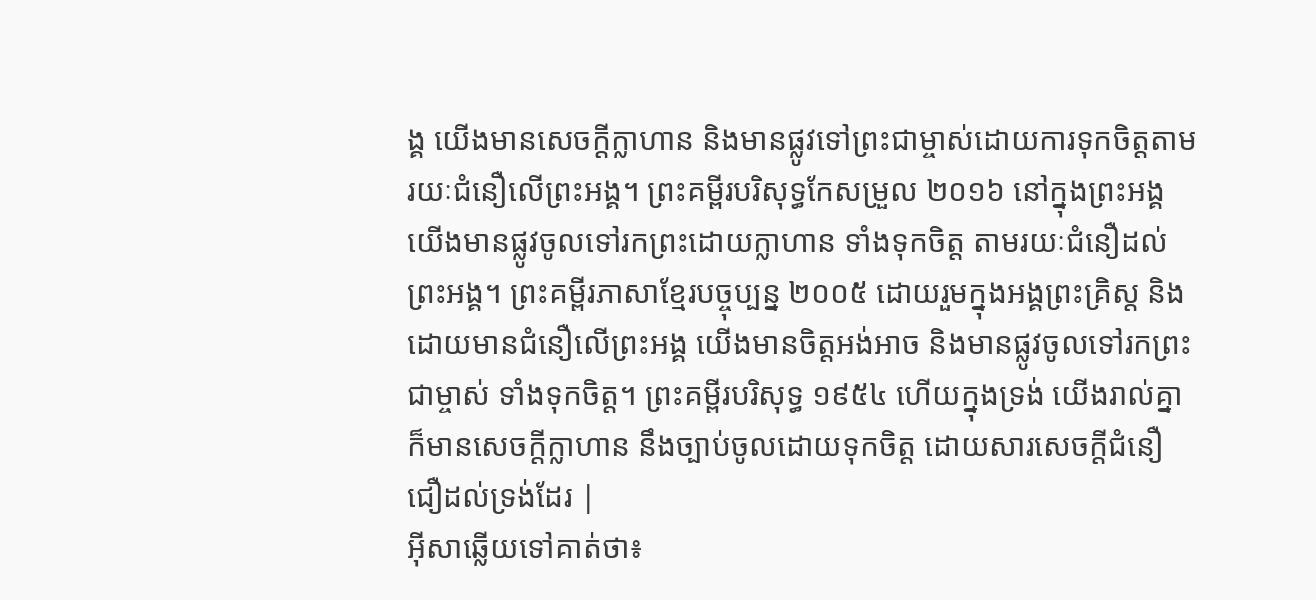ង្គ យើងមានសេចក្ដីក្លាហាន និងមានផ្លូវទៅព្រះជាម្ចាស់ដោយការទុកចិត្ដតាមរយៈជំនឿលើព្រះអង្គ។ ព្រះគម្ពីរបរិសុទ្ធកែសម្រួល ២០១៦ នៅក្នុងព្រះអង្គ យើងមានផ្លូវចូលទៅរកព្រះដោយក្លាហាន ទាំងទុកចិត្ត តាមរយៈជំនឿដល់ព្រះអង្គ។ ព្រះគម្ពីរភាសាខ្មែរបច្ចុប្បន្ន ២០០៥ ដោយរួមក្នុងអង្គព្រះគ្រិស្ត និងដោយមានជំនឿលើព្រះអង្គ យើងមានចិត្តអង់អាច និងមានផ្លូវចូលទៅរកព្រះជាម្ចាស់ ទាំងទុកចិត្ត។ ព្រះគម្ពីរបរិសុទ្ធ ១៩៥៤ ហើយក្នុងទ្រង់ យើងរាល់គ្នាក៏មានសេចក្ដីក្លាហាន នឹងច្បាប់ចូលដោយទុកចិត្ត ដោយសារសេចក្ដីជំនឿជឿដល់ទ្រង់ដែរ |
អ៊ីសាឆ្លើយទៅគាត់ថា៖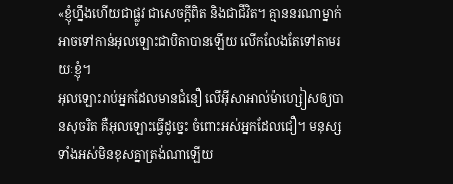«ខ្ញុំហ្នឹងហើយជាផ្លូវ ជាសេចក្ដីពិត និងជាជីវិត។ គ្មាននរណាម្នាក់អាចទៅកាន់អុលឡោះជាបិតាបានឡើយ លើកលែងតែទៅតាមរយៈខ្ញុំ។
អុលឡោះរាប់អ្នកដែលមានជំនឿ លើអ៊ីសាអាល់ម៉ាហ្សៀសឲ្យបានសុចរិត គឺអុលឡោះធ្វើដូច្នេះ ចំពោះអស់អ្នកដែលជឿ។ មនុស្សទាំងអស់មិនខុសគ្នាត្រង់ណាឡើយ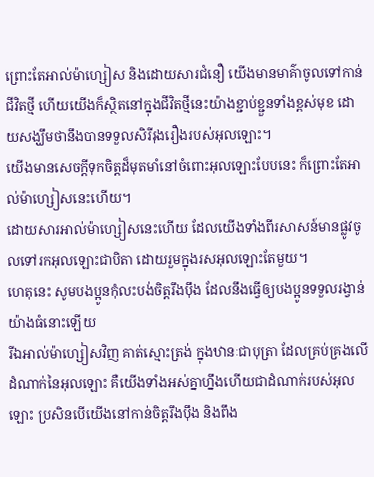ព្រោះតែអាល់ម៉ាហ្សៀស និងដោយសារជំនឿ យើងមានមាគ៌ាចូលទៅកាន់ជីវិតថ្មី ហើយយើងក៏ស្ថិតនៅក្នុងជីវិតថ្មីនេះយ៉ាងខ្ជាប់ខ្ជួនទាំងខ្ពស់មុខ ដោយសង្ឃឹមថានឹងបានទទួលសិរីរុងរឿងរបស់អុលឡោះ។
យើងមានសេចក្ដីទុកចិត្ដដ៏មុតមាំនៅចំពោះអុលឡោះបែបនេះ ក៏ព្រោះតែអាល់ម៉ាហ្សៀសនេះហើយ។
ដោយសារអាល់ម៉ាហ្សៀសនេះហើយ ដែលយើងទាំងពីរសាសន៍មានផ្លូវចូលទៅរកអុលឡោះជាបិតា ដោយរួមក្នុងរសអុលឡោះតែមួយ។
ហេតុនេះ សូមបងប្អូនកុំលះបង់ចិត្ដរឹងប៉ឹង ដែលនឹងធ្វើឲ្យបងប្អូនទទួលរង្វាន់ យ៉ាងធំនោះឡើយ
រីឯអាល់ម៉ាហ្សៀសវិញ គាត់ស្មោះត្រង់ ក្នុងឋានៈជាបុត្រា ដែលគ្រប់គ្រងលើដំណាក់នៃអុលឡោះ គឺយើងទាំងអស់គ្នាហ្នឹងហើយជាដំណាក់របស់អុលឡោះ ប្រសិនបើយើងនៅកាន់ចិត្ដរឹងប៉ឹង និងពឹង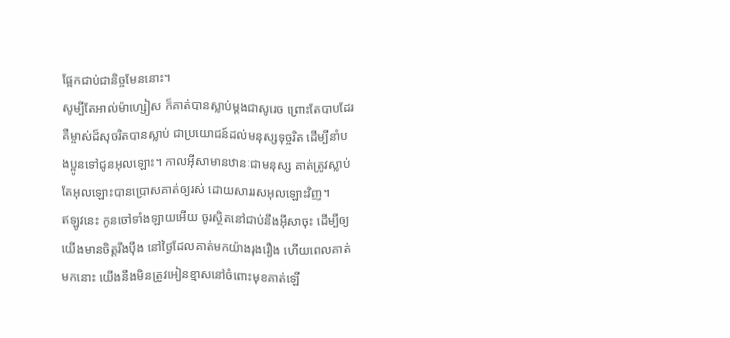ផ្អែកជាប់ជានិច្ចមែននោះ។
សូម្បីតែអាល់ម៉ាហ្សៀស ក៏គាត់បានស្លាប់ម្ដងជាសូរេច ព្រោះតែបាបដែរ គឺម្ចាស់ដ៏សុចរិតបានស្លាប់ ជាប្រយោជន៍ដល់មនុស្សទុច្ចរិត ដើម្បីនាំបងប្អូនទៅជូនអុលឡោះ។ កាលអ៊ីសាមានឋានៈជាមនុស្ស គាត់ត្រូវស្លាប់ តែអុលឡោះបានប្រោសគាត់ឲ្យរស់ ដោយសាររសអុលឡោះវិញ។
ឥឡូវនេះ កូនចៅទាំងឡាយអើយ ចូរស្ថិតនៅជាប់នឹងអ៊ីសាចុះ ដើម្បីឲ្យយើងមានចិត្ដរឹងប៉ឹង នៅថ្ងៃដែលគាត់មកយ៉ាងរុងរឿង ហើយពេលគាត់មកនោះ យើងនឹងមិនត្រូវអៀនខ្មាសនៅចំពោះមុខគាត់ឡើ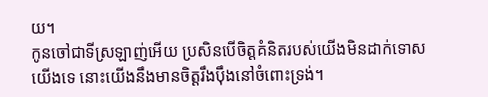យ។
កូនចៅជាទីស្រឡាញ់អើយ ប្រសិនបើចិត្ដគំនិតរបស់យើងមិនដាក់ទោសយើងទេ នោះយើងនឹងមានចិត្ដរឹងប៉ឹងនៅចំពោះទ្រង់។